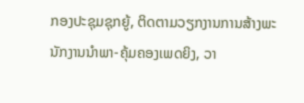ກອງປະຊຸມຊຸກຍູ້, ຕິດຕາມວຽກງານການສ້າງພະນັກງານນໍາພາ-ຄຸ້ມຄອງເພດຍິງ, ວາ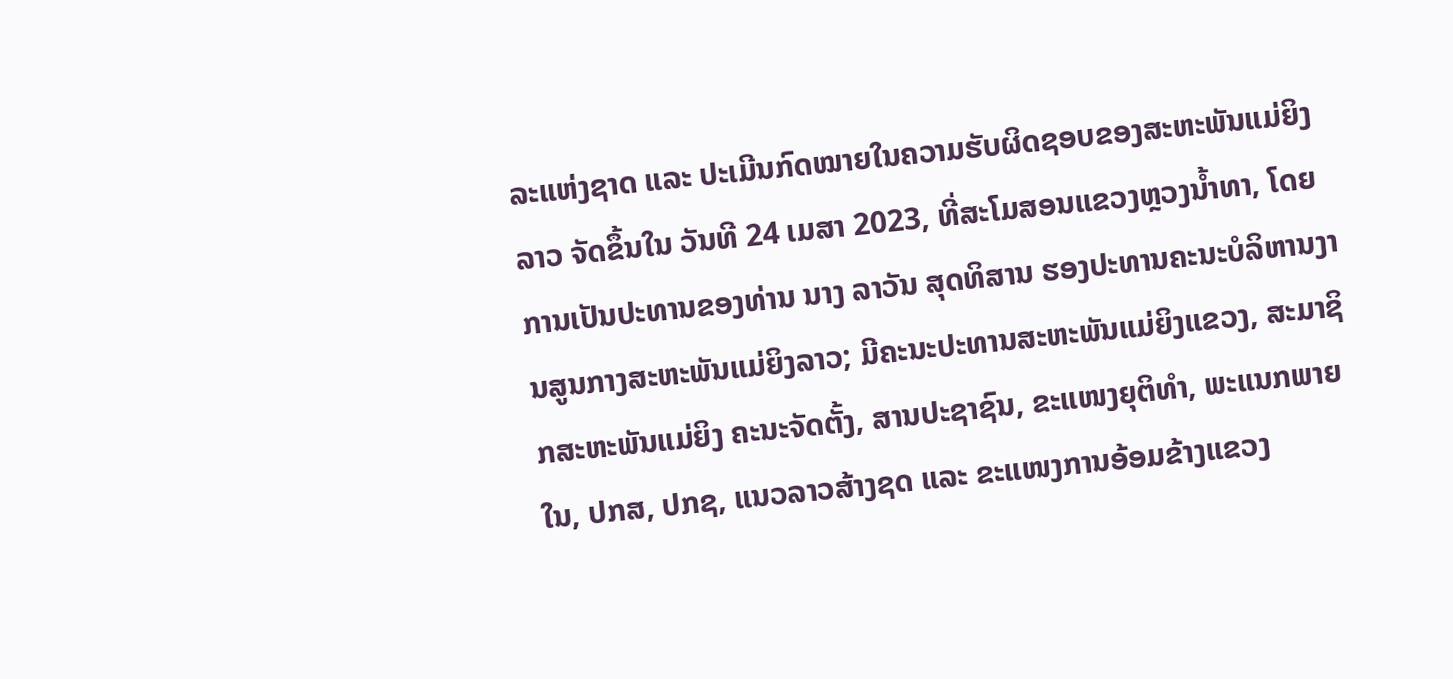ລະແຫ່ງຊາດ ແລະ ປະເມີນກົດໝາຍໃນຄວາມຮັບຜິດຊອບຂອງສະຫະພັນແມ່ຍິງລາວ ຈັດຂຶ້ນໃນ ວັນທີ 24 ເມສາ 2023, ທີ່ສະໂມສອນແຂວງຫຼວງນ້ຳທາ, ໂດຍການເປັນປະທານຂອງທ່ານ ນາງ ລາວັນ ສຸດທິສານ ຮອງປະທານຄະນະບໍລິຫານງານສູນກາງສະຫະພັນແມ່ຍິງລາວ; ມີຄະນະປະທານສະຫະພັນແມ່ຍິງແຂວງ, ສະມາຊິກສະຫະພັນແມ່ຍິງ ຄະນະຈັດຕັ້ງ, ສານປະຊາຊົນ, ຂະແໜງຍຸຕິທຳ, ພະແນກພາຍໃນ, ປກສ, ປກຊ, ແນວລາວສ້າງຊດ ແລະ ຂະແໜງການອ້ອມຂ້າງແຂວງ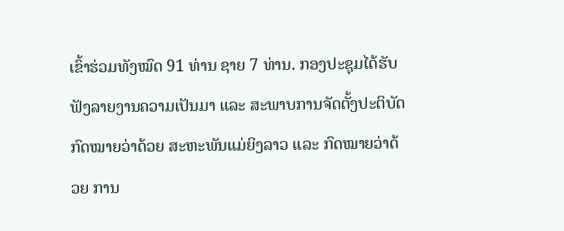ເຂົ້າຮ່ວມທັງໝົດ 91 ທ່ານ ຊາຍ 7 ທ່ານ. ກອງປະຊຸມໄດ້ຮັບຟັງລາຍງານຄວາມເປັນມາ ແລະ ສະພາບການຈັດຕັ້ງປະຕິບັດກົດໝາຍວ່າດ້ວຍ ສະຫະພັນແມ່ຍິງລາວ ແລະ ກົດໝາຍວ່າດ້ວຍ ການ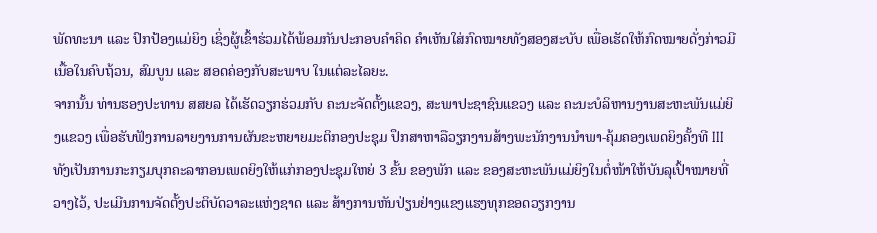ພັດທະນາ ແລະ ປົກປ້ອງແມ່ຍິງ ເຊິ່ງຜູ້ເຂົ້າຮ່ວມໄດ້ພ້ອມກັນປະກອບຄໍາຄິດ ຄໍາເຫັນໃສ່ກົດໝາຍທັງສອງສະບັບ ເພື່ອເຮັດໃຫ້ກົດໝາຍດັ່ງກ່າວມີເນື້ອໃນຄົບຖ້ວນ, ສົມບູນ ແລະ ສອດຄ່ອງກັບສະພາບ ໃນແຕ່ລະໄລຍະ.
ຈາກນັ້ນ ທ່ານຮອງປະທານ ສສຍລ ໄດ້ເຮັດວຽກຮ່ວມກັບ ຄະນະຈັດຕັ້ງແຂວງ, ສະພາປະຊາຊົນແຂວງ ແລະ ຄະນະບໍລິຫານງານສະຫະພັນແມ່ຍິງແຂວງ ເພື່ອຮັບຟັງການລາຍງານການຜັນຂະຫຍາຍມະຕິກອງປະຊຸມ ປຶກສາຫາລືວຽກງານສ້າງພະນັກງານນຳພາ-ຄຸ້ມຄອງເພດຍິງຄັ້ງທີ III ທັງເປັນການກະກຽມບຸກຄະລາກອນເພດຍິງໃຫ້ແກ່ກອງປະຊຸມໃຫຍ່ 3 ຂັ້ນ ຂອງພັກ ແລະ ຂອງສະຫະພັນແມ່ຍິງໃນຕໍ່ໜ້າໃຫ້ບັນລຸເປົ້າໝາຍທີ່ວາງໄວ້, ປະເມີນການຈັດຕັ້ງປະຕິບັດວາລະແຫ່ງຊາດ ແລະ ສ້າງການຫັນປ່ຽນຢ່າງເເຂງແຮງທຸກຂອດວຽກງານ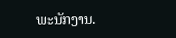ພະນັກງານ.